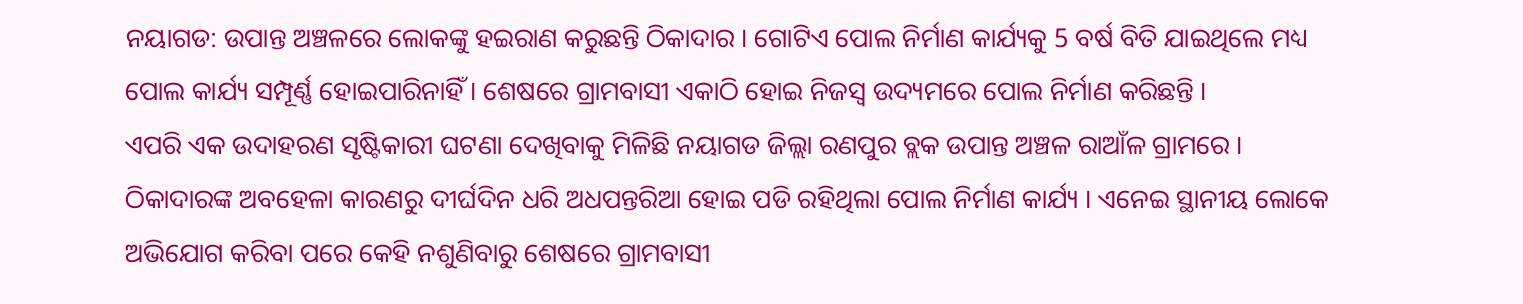ନୟାଗଡ: ଉପାନ୍ତ ଅଞ୍ଚଳରେ ଲୋକଙ୍କୁ ହଇରାଣ କରୁଛନ୍ତି ଠିକାଦାର । ଗୋଟିଏ ପୋଲ ନିର୍ମାଣ କାର୍ଯ୍ୟକୁ 5 ବର୍ଷ ବିତି ଯାଇଥିଲେ ମଧ୍ୟ ପୋଲ କାର୍ଯ୍ୟ ସମ୍ପୂର୍ଣ୍ଣ ହୋଇପାରିନାହିଁ । ଶେଷରେ ଗ୍ରାମବାସୀ ଏକାଠି ହୋଇ ନିଜସ୍ବ ଉଦ୍ୟମରେ ପୋଲ ନିର୍ମାଣ କରିଛନ୍ତି ।
ଏପରି ଏକ ଉଦାହରଣ ସୃଷ୍ଟିକାରୀ ଘଟଣା ଦେଖିବାକୁ ମିଳିଛି ନୟାଗଡ ଜିଲ୍ଲା ରଣପୁର ବ୍ଲକ ଉପାନ୍ତ ଅଞ୍ଚଳ ରାଆଁଳ ଗ୍ରାମରେ । ଠିକାଦାରଙ୍କ ଅବହେଳା କାରଣରୁ ଦୀର୍ଘଦିନ ଧରି ଅଧପନ୍ତରିଆ ହୋଇ ପଡି ରହିଥିଲା ପୋଲ ନିର୍ମାଣ କାର୍ଯ୍ୟ । ଏନେଇ ସ୍ଥାନୀୟ ଲୋକେ ଅଭିଯୋଗ କରିବା ପରେ କେହି ନଶୁଣିବାରୁ ଶେଷରେ ଗ୍ରାମବାସୀ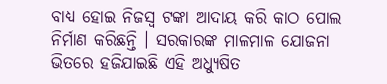ବାଧ୍ୟ ହୋଇ ନିଜସ୍ୱ ଟଙ୍କା ଆଦାୟ କରି କାଠ ପୋଲ ନିର୍ମାଣ କରିଛନ୍ତି । ସରକାରଙ୍କ ମାଳମାଳ ଯୋଜନା ଭିତରେ ହଜିଯାଇଛି ଏହି ଅଧ୍ୟୁଷିତ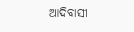ଆଦିବାସୀ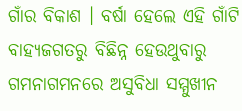ଗାଁର ବିକାଶ । ବର୍ଷା ହେଲେ ଏହି ଗାଁଟି ବାହ୍ୟଜଗତରୁ ବିଛିନ୍ନ ହେଉଥୁବାରୁ ଗମନାଗମନରେ ଅସୁବିଧା ସମ୍ମୁଖୀନ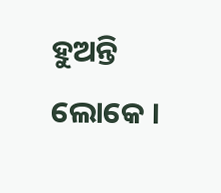ହୁଅନ୍ତି ଲୋକେ ।